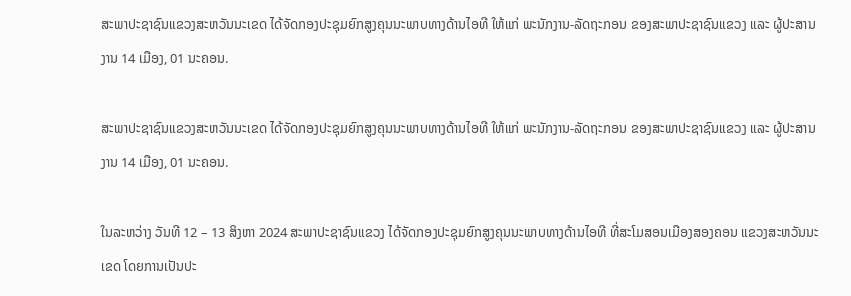ສະພາປະຊາຊົນແຂວງສະຫວັນນະເຂດ ໄດ້ຈັດກອງປະຊຸມຍົກສູງຄຸນນະພາບທາງດ້ານໄອທີ ໃຫ້ແກ່ ພະນັກງານ-ລັດຖະກອນ ຂອງສະພາປະຊາຊົນແຂວງ ແລະ ຜູ້ປະສານງານ 14 ເມືອງ, 01 ນະຄອນ.

ສະພາປະຊາຊົນແຂວງສະຫວັນນະເຂດ ໄດ້ຈັດກອງປະຊຸມຍົກສູງຄຸນນະພາບທາງດ້ານໄອທີ ໃຫ້ແກ່ ພະນັກງານ-ລັດຖະກອນ ຂອງສະພາປະຊາຊົນແຂວງ ແລະ ຜູ້ປະສານງານ 14 ເມືອງ, 01 ນະຄອນ.

ໃນລະຫວ່າງ ວັນທີ 12 – 13 ສິງຫາ 2024 ສະພາປະຊາຊົນແຂວງ ໄດ້ຈັດກອງປະຊຸມຍົກສູງຄຸນນະພາບທາງດ້ານໄອທີ ທີ່ສະໂມສອນເມືອງສອງຄອນ ແຂວງສະຫວັນນະເຂດ ໂດຍການເປັນປະ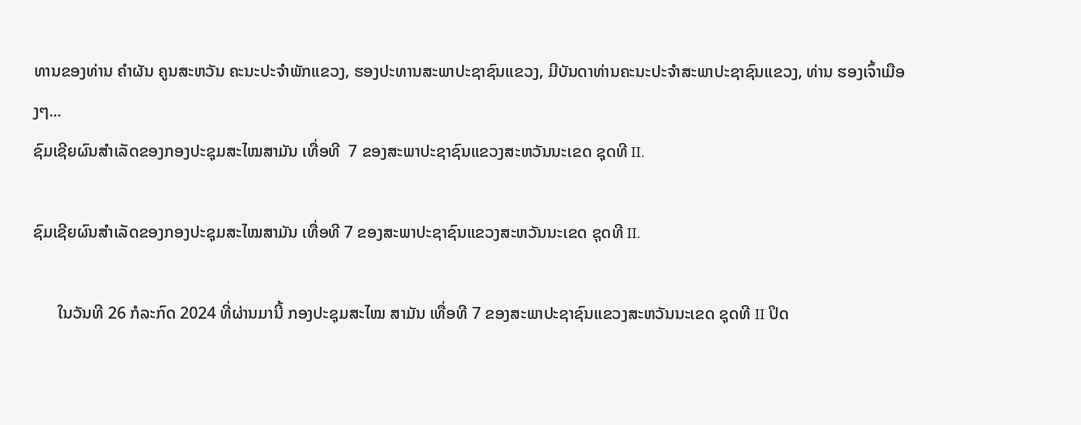ທານຂອງທ່ານ ຄໍາຜັນ ຄູນສະຫວັນ ຄະນະປະຈໍາພັກແຂວງ, ຮອງປະທານສະພາປະຊາຊົນແຂວງ, ມີບັນດາທ່ານຄະນະປະຈໍາສະພາປະຊາຊົນແຂວງ, ທ່ານ ຮອງເຈົ້າເມືອງໆ...
ຊົມເຊີຍຜົນສໍາເລັດຂອງກອງປະຊຸມສະໄໝສາມັນ ເທື່ອທີ  7 ຂອງສະພາປະຊາຊົນແຂວງສະຫວັນນະເຂດ ຊຸດທີ II.

ຊົມເຊີຍຜົນສໍາເລັດຂອງກອງປະຊຸມສະໄໝສາມັນ ເທື່ອທີ 7 ຂອງສະພາປະຊາຊົນແຂວງສະຫວັນນະເຂດ ຊຸດທີ II.

      ໃນວັນທີ 26 ກໍລະກົດ 2024 ທີ່ຜ່ານມານີ້ ກອງປະຊຸມສະໄໝ ສາມັນ ເທື່ອທີ 7 ຂອງສະພາປະຊາຊົນແຂວງສະຫວັນນະເຂດ ຊຸດທີ II ປິດ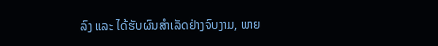ລົງ ແລະ ໄດ້ຮັບຜົນສໍາເລັດຢ່າງຈົບງາມ, ພາຍ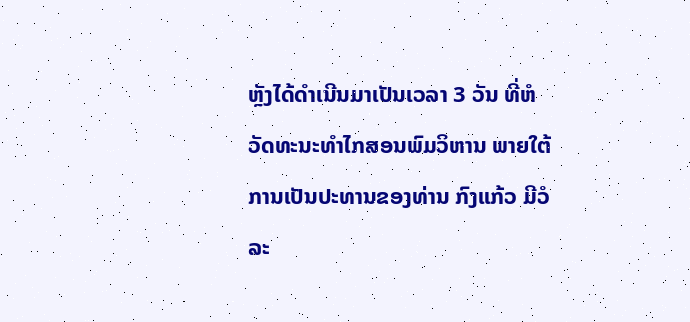ຫຼັງໄດ້ດໍາເນີນມາເປັນເວລາ 3 ວັນ ທີ່ຫໍວັດທະນະທໍາໄກສອນພົມວິຫານ ພາຍໃຕ້ການເປັນປະທານຂອງທ່ານ ກົງແກ້ວ ມີວໍລະ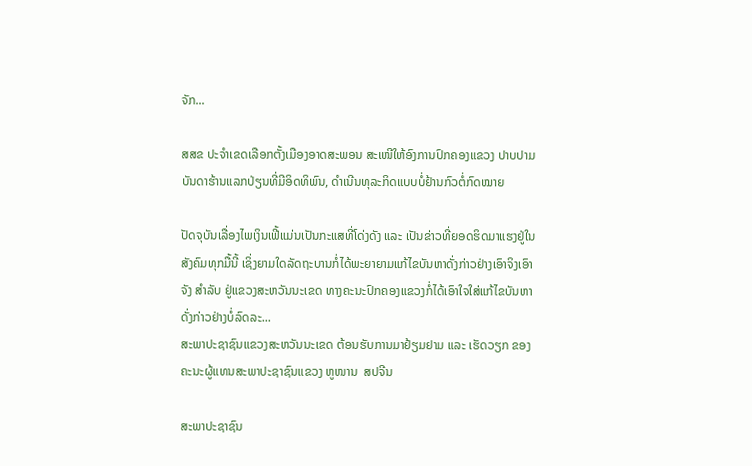ຈັກ...

ສສຂ ປະຈໍາເຂດເລືອກຕັ້ງເມືອງອາດສະພອນ ສະເໜີໃຫ້ອົງການປົກຄອງແຂວງ ປາບປາມບັນດາຮ້ານແລກປ່ຽນທີ່ມີອິດທິພົນ, ດຳເນີນທຸລະກິດແບບບໍ່ຢ້ານກົວຕໍ່ກົດໝາຍ

ປັດຈຸບັນເລື່ອງໄພເງິນເຟີ້ແມ່ນເປັນກະແສທີ່ໂດ່ງດັງ ແລະ ເປັນຂ່າວທີ່ຍອດຮິດມາແຮງຢູ່ໃນສັງຄົມທຸກມື້ນີ້ ເຊິ່ງຍາມໃດລັດຖະບານກໍ່ໄດ້ພະຍາຍາມແກ້ໄຂບັນຫາດັ່ງກ່າວຢ່າງເອົາຈິງເອົາຈັງ ສຳລັບ ຢູ່ແຂວງສະຫວັນນະເຂດ ທາງຄະນະປົກຄອງແຂວງກໍ່ໄດ້ເອົາໃຈໃສ່ແກ້ໄຂບັນຫາດັ່ງກ່າວຢ່າງບໍ່ລົດລະ...
ສະພາປະຊາຊົນແຂວງສະຫວັນນະເຂດ ຕ້ອນຮັບການມາຢ້ຽມຢາມ ແລະ ເຮັດວຽກ ຂອງຄະນະຜູ້ແທນສະພາປະຊາຊົນແຂວງ ຫູໜານ  ສປຈີນ

ສະພາປະຊາຊົນ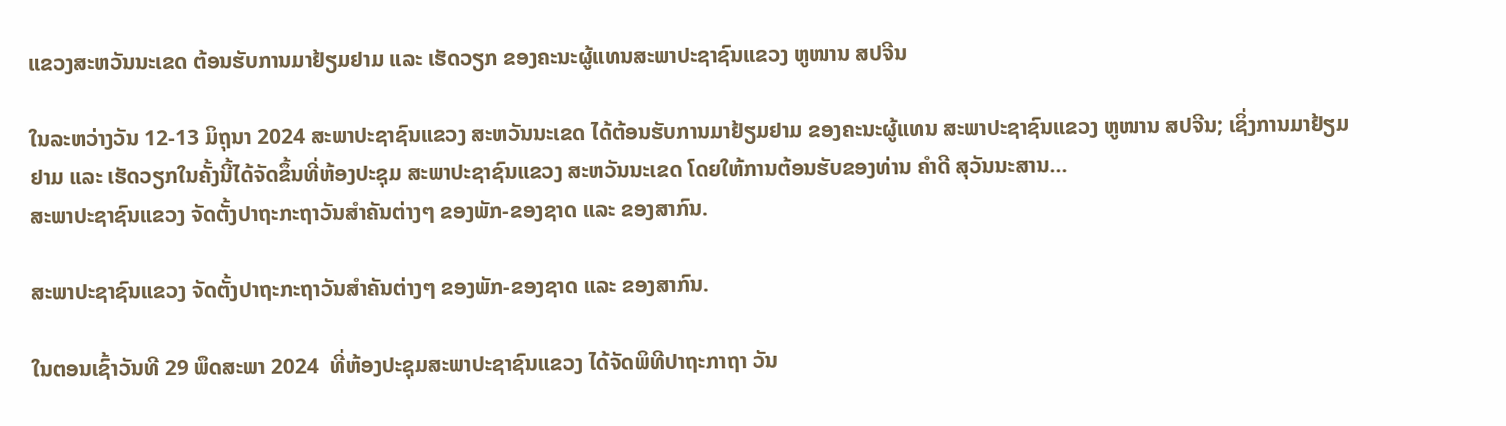ແຂວງສະຫວັນນະເຂດ ຕ້ອນຮັບການມາຢ້ຽມຢາມ ແລະ ເຮັດວຽກ ຂອງຄະນະຜູ້ແທນສະພາປະຊາຊົນແຂວງ ຫູໜານ ສປຈີນ

ໃນລະຫວ່າງວັນ 12-13 ມິຖຸນາ 2024 ສະພາປະຊາຊົນແຂວງ ສະຫວັນນະເຂດ ໄດ້ຕ້ອນຮັບການມາຢ້ຽມຢາມ ຂອງຄະນະຜູ້ແທນ ສະພາປະຊາຊົນແຂວງ ຫູໜານ ສປຈີນ; ເຊິ່ງການມາຢ້ຽມຢາມ ແລະ ເຮັດວຽກໃນຄັ້ງນີ້ໄດ້ຈັດຂຶ້ນທີ່ຫ້ອງປະຊຸມ ສະພາປະຊາຊົນແຂວງ ສະຫວັນນະເຂດ ໂດຍໃຫ້ການຕ້ອນຮັບຂອງທ່ານ ຄໍາດີ ສຸວັນນະສານ...
ສະພາປະຊາຊົນແຂວງ ຈັດຕັ້ງປາຖະກະຖາວັນສຳຄັນຕ່າງໆ ຂອງພັກ-ຂອງຊາດ ແລະ ຂອງສາກົນ.

ສະພາປະຊາຊົນແຂວງ ຈັດຕັ້ງປາຖະກະຖາວັນສຳຄັນຕ່າງໆ ຂອງພັກ-ຂອງຊາດ ແລະ ຂອງສາກົນ.

ໃນຕອນເຊົ້າວັນທີ 29 ພຶດສະພາ 2024  ທີ່ຫ້ອງປະຊຸມສະພາປະຊາຊົນແຂວງ ໄດ້ຈັດພິທີປາຖະກາຖາ ວັນ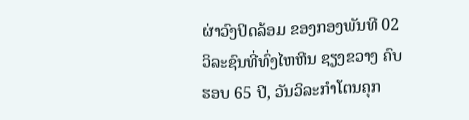ຜ່າວົງປິດລ້ອມ ຂອງກອງພັນທີ 02  ວິລະຊົນທີ່ທົ່ງໄຫຫີນ ຊຽງຂວາງ ຄົບຮອບ 65 ປີ, ວັນວິລະກໍາໂຕນຄຸກ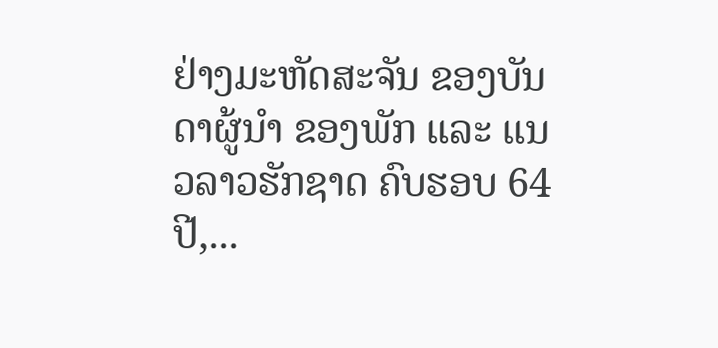ຢ່າງມະຫັດສະຈັນ ຂອງບັນດາຜູ້ນໍາ ຂອງພັກ ແລະ ແນວລາວຮັກຊາດ ຄົບຮອບ 64 ປີ,...